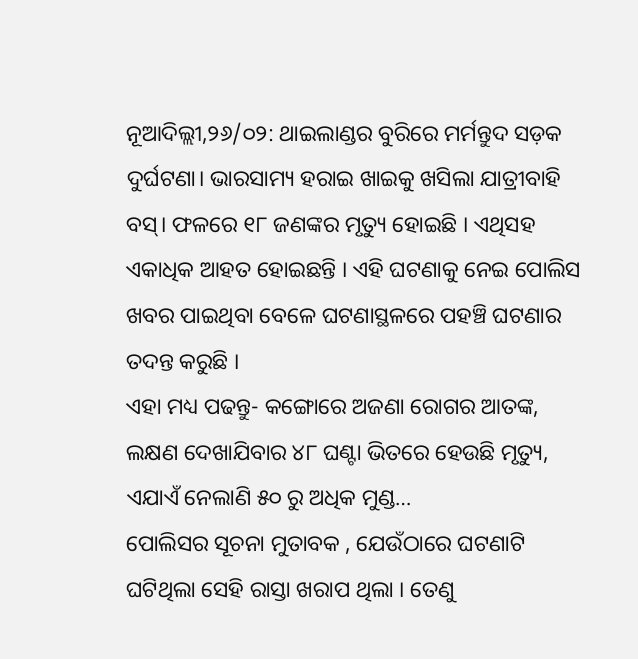ନୂଆଦିଲ୍ଲୀ,୨୬/୦୨: ଥାଇଲାଣ୍ଡର ବୁରିରେ ମର୍ମନ୍ତୁଦ ସଡ଼କ ଦୁର୍ଘଟଣା। ଭାରସାମ୍ୟ ହରାଇ ଖାଇକୁ ଖସିଲା ଯାତ୍ରୀବାହି ବସ୍। ଫଳରେ ୧୮ ଜଣଙ୍କର ମୃତ୍ୟୁ ହୋଇଛି । ଏଥିସହ ଏକାଧିକ ଆହତ ହୋଇଛନ୍ତି । ଏହି ଘଟଣାକୁ ନେଇ ପୋଲିସ ଖବର ପାଇଥିବା ବେଳେ ଘଟଣାସ୍ଥଳରେ ପହଞ୍ଚି ଘଟଣାର ତଦନ୍ତ କରୁଛି ।
ଏହା ମଧ୍ୟ ପଢନ୍ତୁ- କଙ୍ଗୋରେ ଅଜଣା ରୋଗର ଆତଙ୍କ, ଲକ୍ଷଣ ଦେଖାଯିବାର ୪୮ ଘଣ୍ଟା ଭିତରେ ହେଉଛି ମୃତ୍ୟୁ, ଏଯାଏଁ ନେଲାଣି ୫୦ ରୁ ଅଧିକ ମୁଣ୍ଡ…
ପୋଲିସର ସୂଚନା ମୁତାବକ , ଯେଉଁଠାରେ ଘଟଣାଟି ଘଟିଥିଲା ସେହି ରାସ୍ତା ଖରାପ ଥିଲା । ତେଣୁ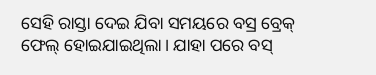ସେହି ରାସ୍ତା ଦେଇ ଯିବା ସମୟରେ ବସ୍ର ବ୍ରେକ୍ ଫେଲ୍ ହୋଇଯାଇଥିଲା। ଯାହା ପରେ ବସ୍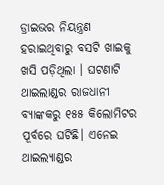ଡ୍ରାଇଭର ନିୟନ୍ତ୍ରଣ ହରାଇଥିବାରୁ ବସଟି ଖାଇକୁ ଖସି ପଡ଼ିଥିଲା । ଘଟଣାଟି ଥାଇଲାଣ୍ଡର ରାଜଧାନୀ ବ୍ୟାଙ୍କକରୁ ୧୫୫ କିଲୋମିଟର ପୂର୍ବରେ ଘଟିଛି। ଏନେଇ ଥାଇଲ୍ୟାଣ୍ଡର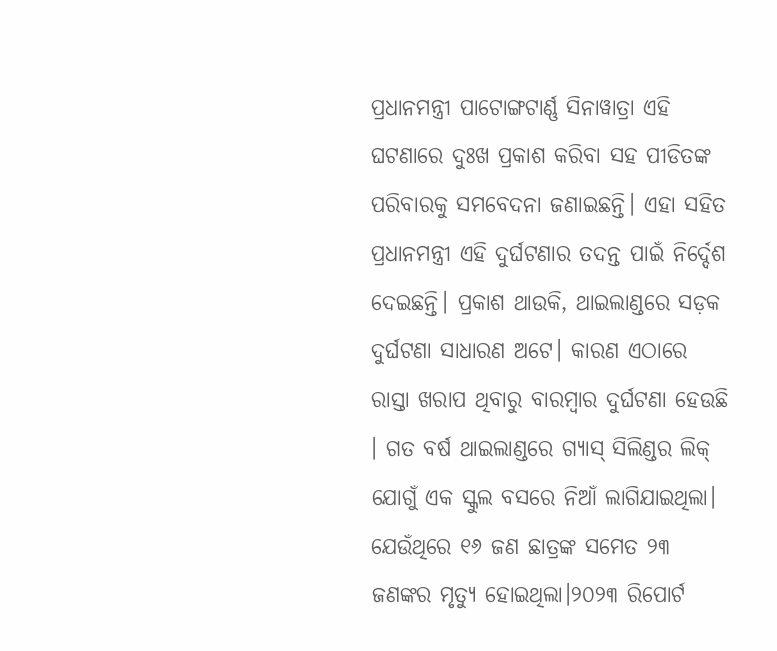ପ୍ରଧାନମନ୍ତ୍ରୀ ପାଟୋଙ୍ଗଟାର୍ଣ୍ଣ ସିନାୱାତ୍ରା ଏହି ଘଟଣାରେ ଦୁଃଖ ପ୍ରକାଶ କରିବା ସହ ପୀଡିତଙ୍କ ପରିବାରକୁ ସମବେଦନା ଜଣାଇଛନ୍ତି। ଏହା ସହିତ ପ୍ରଧାନମନ୍ତ୍ରୀ ଏହି ଦୁର୍ଘଟଣାର ତଦନ୍ତ ପାଇଁ ନିର୍ଦ୍ଦେଶ ଦେଇଛନ୍ତି। ପ୍ରକାଶ ଥାଉକି, ଥାଇଲାଣ୍ଡରେ ସଡ଼କ ଦୁର୍ଘଟଣା ସାଧାରଣ ଅଟେ। କାରଣ ଏଠାରେ ରାସ୍ତା ଖରାପ ଥିବାରୁ ବାରମ୍ବାର ଦୁର୍ଘଟଣା ହେଉଛି । ଗତ ବର୍ଷ ଥାଇଲାଣ୍ଡରେ ଗ୍ୟାସ୍ ସିଲିଣ୍ଡର ଲିକ୍ ଯୋଗୁଁ ଏକ ସ୍କୁଲ ବସରେ ନିଆଁ ଲାଗିଯାଇଥିଲା। ଯେଉଁଥିରେ ୧୬ ଜଣ ଛାତ୍ରଙ୍କ ସମେତ ୨୩ ଜଣଙ୍କର ମୃତ୍ୟୁ ହୋଇଥିଲା।୨୦୨୩ ରିପୋର୍ଟ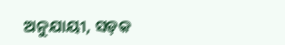ଅନୁଯାୟୀ, ସଡ଼କ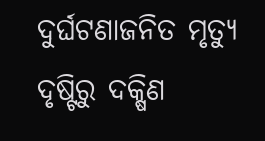ଦୁର୍ଘଟଣାଜନିତ ମୃତ୍ୟୁ ଦୃଷ୍ଟିରୁ ଦକ୍ଷିଣ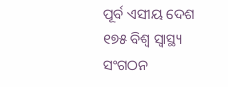ପୂର୍ବ ଏସୀୟ ଦେଶ ୧୭୫ ବିଶ୍ୱ ସ୍ୱାସ୍ଥ୍ୟ ସଂଗଠନ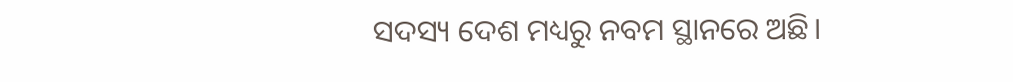ସଦସ୍ୟ ଦେଶ ମଧ୍ୟରୁ ନବମ ସ୍ଥାନରେ ଅଛି।